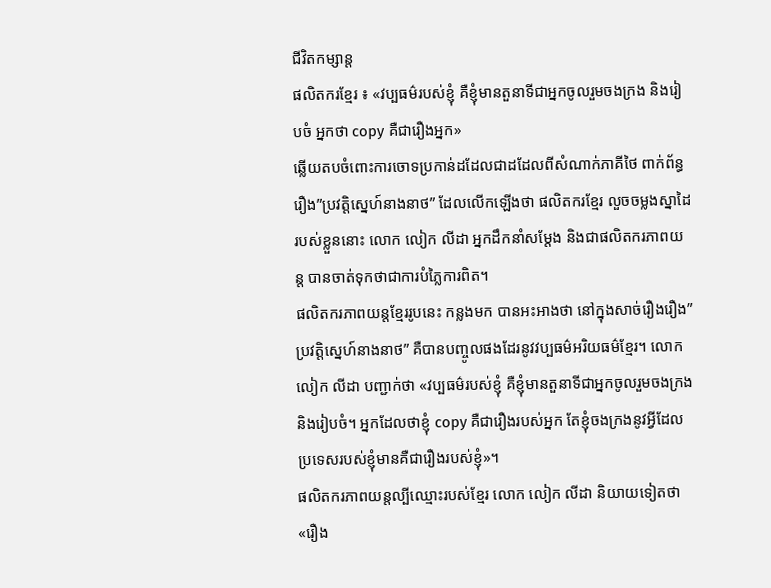ជីវិតកម្សាន្ដ
ផលិតករខ្មែរ ៖ «វប្បធម៌របស់ខ្ញុំ គឺខ្ញុំមានតួនាទីជាអ្នកចូលរួមចងក្រង និងរៀបចំ អ្នកថា copy គឺជារឿងអ្នក»
ឆ្លើយតបចំពោះការចោទប្រកាន់ដដែលជាដដែលពីសំណាក់ភាគីថៃ ពាក់ព័ន្ធរឿង”ប្រវត្តិស្នេហ៍នាងនាថ” ដែលលើកឡើងថា ផលិតករខ្មែរ លួចចម្លងស្នាដៃរបស់ខ្លួននោះ លោក លៀក លីដា អ្នកដឹកនាំសម្តែង និងជាផលិតករភាពយន្ត បានចាត់ទុកថាជាការបំភ្លៃការពិត។
ផលិតករភាពយន្តខ្មែររូបនេះ កន្លងមក បានអះអាងថា នៅក្នុងសាច់រឿងរឿង”ប្រវត្តិស្នេហ៍នាងនាថ” គឺបានបញ្ចូលផងដែរនូវវប្បធម៌អរិយធម៌ខ្មែរ។ លោក លៀក លីដា បញ្ជាក់ថា «វប្បធម៌របស់ខ្ញុំ គឺខ្ញុំមានតួនាទីជាអ្នកចូលរួមចងក្រង និងរៀបចំ។ អ្នកដែលថាខ្ញុំ copy គឺជារឿងរបស់អ្នក តែខ្ញុំចងក្រងនូវអ្វីដែលប្រទេសរបស់ខ្ញុំមានគឺជារឿងរបស់ខ្ញុំ»។
ផលិតករភាពយន្តល្បីឈ្មោះរបស់ខ្មែរ លោក លៀក លីដា និយាយទៀតថា «រឿង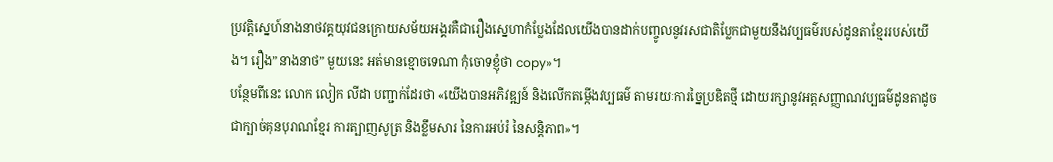ប្រវត្តិស្នេហ៍នាងនាថវគ្គយុវជនក្រោយសម័យអង្គរគឺជារឿងស្នេហាកំប្លែងដែលយើងបានដាក់បញ្ចូលនូវរសជាតិប្លែកជាមួយនឹងវប្បធម៌របស់ដូនតាខ្មែររបស់យើង។ រឿង”នាងនាថ” មួយនេះ អត់មានខ្មោចទេណា កុំចោទខ្ញុំថា copy»។
បន្ថែមពីនេះ លោក លៀក លីដា បញ្ជាក់ដែរថា «យើងបានអភិវឌ្ឍន៍ និងលើកតម្កើងវប្បធម៌ តាមរយៈការច្នៃប្រឌិតថ្មី ដោយរក្សានូវអត្តសញ្ញាណវប្បធម៌ដូនតាដូចជាក្បាច់គុនបុរាណខ្មែរ ការត្បាញសូត្រ និងខ្លឹមសារ នៃការអប់រំ នៃសន្តិភាព»។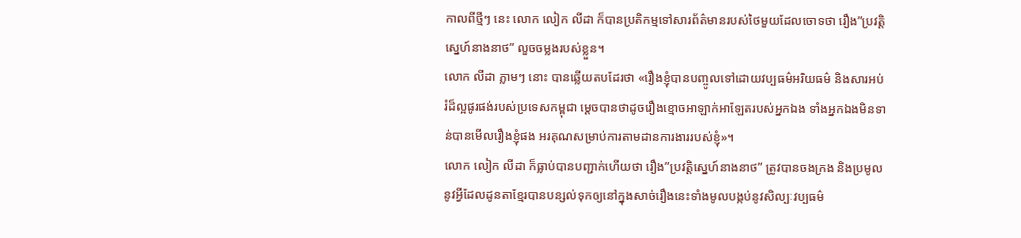កាលពីថ្មីៗ នេះ លោក លៀក លីដា ក៏បានប្រតិកម្មទៅសារព័ត៌មានរបស់ថៃមួយដែលចោទថា រឿង”ប្រវត្តិស្នេហ៍នាងនាថ” លួចចម្លងរបស់ខ្លួន។
លោក លីដា ភ្លាមៗ នោះ បានឆ្លើយតបដែរថា «រឿងខ្ញុំបានបញ្ចូលទៅដោយវប្បធម៌អរិយធម៌ និងសារអប់រំដ៏ល្អផូរផង់របស់ប្រទេសកម្ពុជា ម្ដេចបានថាដូចរឿងខ្មោចអាឡាក់អាឡែតរបស់អ្នកឯង ទាំងអ្នកឯងមិនទាន់បានមើលរឿងខ្ញុំផង អរគុណសម្រាប់ការតាមដានការងាររបស់ខ្ញុំ»។
លោក លៀក លីដា ក៏ធ្លាប់បានបញ្ជាក់ហើយថា រឿង”ប្រវត្តិស្នេហ៍នាងនាថ” ត្រូវបានចងក្រង និងប្រមូលនូវអ្វីដែលដូនតាខ្មែរបានបន្សល់ទុកឲ្យនៅក្នុងសាច់រឿងនេះទាំងមូលបង្កប់នូវសិល្បៈវប្បធម៌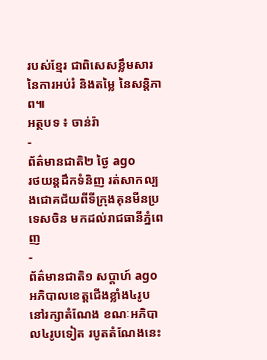របស់ខ្មែរ ជាពិសេសខ្លឹមសារ នៃការអប់រំ និងតម្លៃ នៃសន្តិភាព៕
អត្ថបទ ៖ ចាន់រ៉ា
-
ព័ត៌មានជាតិ២ ថ្ងៃ ago
រថយន្តដឹកទំនិញ រត់សាកល្បងជោគជ័យពីទីក្រុងគុនមីនប្រទេសចិន មកដល់រាជធានីភ្នំពេញ
-
ព័ត៌មានជាតិ១ សប្តាហ៍ ago
អភិបាលខេត្តជើងខ្លាំង៤រូប នៅរក្សាតំណែង ខណៈអភិបាល៤រូបទៀត របូតតំណែងនេះ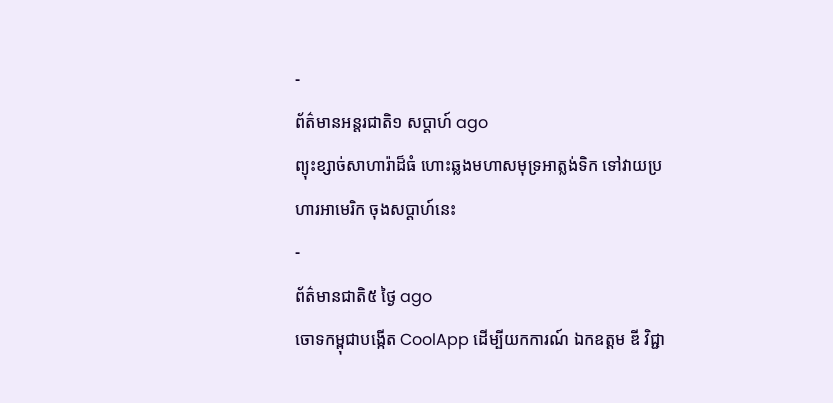-
ព័ត៌មានអន្ដរជាតិ១ សប្តាហ៍ ago
ព្យុះខ្សាច់សាហារ៉ាដ៏ធំ ហោះឆ្លងមហាសមុទ្រអាត្លង់ទិក ទៅវាយប្រហារអាមេរិក ចុងសប្តាហ៍នេះ
-
ព័ត៌មានជាតិ៥ ថ្ងៃ ago
ចោទកម្ពុជាបង្កើត CoolApp ដើម្បីយកការណ៍ ឯកឧត្ដម ឌី វិជ្ជា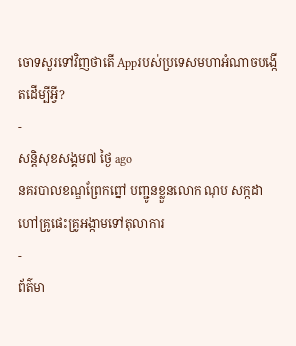ចោទសួរទៅវិញថាតើ Appរបស់ប្រទេសមហាអំណាចបង្កើតដើម្បីអ្វី?
-
សន្តិសុខសង្គម៧ ថ្ងៃ ago
នគរបាលខណ្ឌព្រែកព្នៅ បញ្ជូនខ្លួនលោក ណុប សក្កដា ហៅគ្រូផេះគ្រូអង្កាមទៅតុលាការ
-
ព័ត៌មា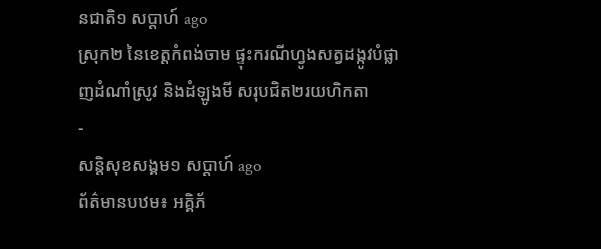នជាតិ១ សប្តាហ៍ ago
ស្រុក២ នៃខេត្តកំពង់ចាម ផ្ទុះករណីហ្វូងសត្វដង្កូវបំផ្លាញដំណាំស្រូវ និងដំឡូងមី សរុបជិត២រយហិកតា
-
សន្តិសុខសង្គម១ សប្តាហ៍ ago
ព័ត៌មានបឋម៖ អគ្គិភ័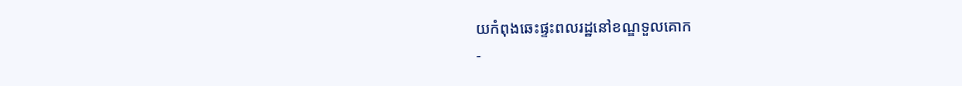យកំពុងឆេះផ្ទះពលរដ្ឋនៅខណ្ឌទួលគោក
-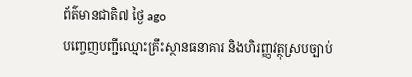ព័ត៌មានជាតិ៧ ថ្ងៃ ago
បញ្ចេញបញ្ជីឈ្មោះគ្រឹះស្ថានធនាគារ និងហិរញ្ញវត្ថុស្របច្បាប់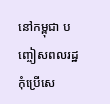នៅកម្ពុជា បញ្ចៀសពលរដ្ឋកុំប្រើសេ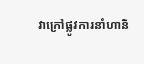វាក្រៅផ្លូវការនាំហានិ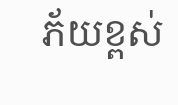ភ័យខ្ពស់